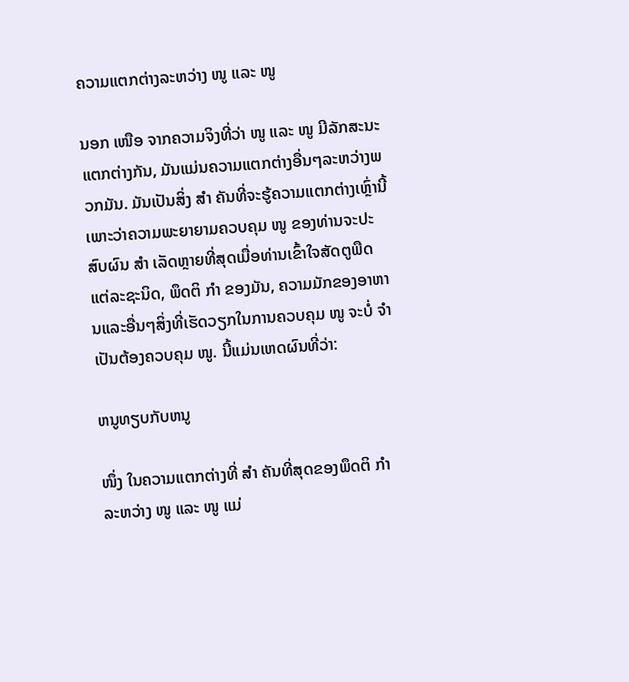ຄວາມແຕກຕ່າງລະຫວ່າງ ໜູ ແລະ ໜູ

ນອກ ເໜືອ ຈາກຄວາມຈິງທີ່ວ່າ ໜູ ແລະ ໜູ ມີລັກສະນະແຕກຕ່າງກັນ, ມັນແມ່ນຄວາມແຕກຕ່າງອື່ນໆລະຫວ່າງພວກມັນ. ມັນເປັນສິ່ງ ສຳ ຄັນທີ່ຈະຮູ້ຄວາມແຕກຕ່າງເຫຼົ່ານີ້ເພາະວ່າຄວາມພະຍາຍາມຄວບຄຸມ ໜູ ຂອງທ່ານຈະປະສົບຜົນ ສຳ ເລັດຫຼາຍທີ່ສຸດເມື່ອທ່ານເຂົ້າໃຈສັດຕູພືດແຕ່ລະຊະນິດ, ພຶດຕິ ກຳ ຂອງມັນ, ຄວາມມັກຂອງອາຫານແລະອື່ນໆສິ່ງທີ່ເຮັດວຽກໃນການຄວບຄຸມ ໜູ ຈະບໍ່ ຈຳ ເປັນຕ້ອງຄວບຄຸມ ໜູ. ນີ້ແມ່ນເຫດຜົນທີ່ວ່າ:

ຫນູທຽບກັບຫນູ

ໜຶ່ງ ໃນຄວາມແຕກຕ່າງທີ່ ສຳ ຄັນທີ່ສຸດຂອງພຶດຕິ ກຳ ລະຫວ່າງ ໜູ ແລະ ໜູ ແມ່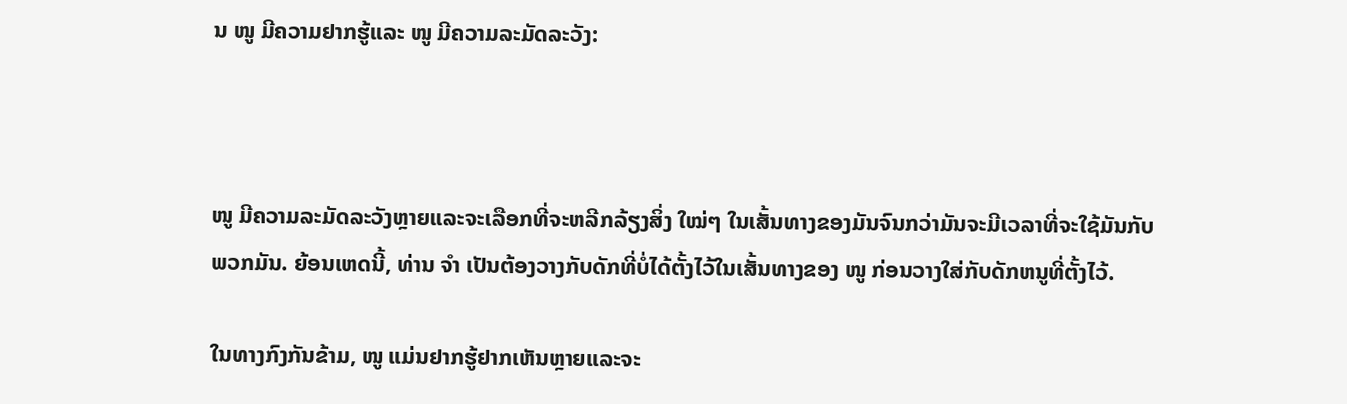ນ ໜູ ມີຄວາມຢາກຮູ້ແລະ ໜູ ມີຄວາມລະມັດລະວັງ:



ໜູ ມີຄວາມລະມັດລະວັງຫຼາຍແລະຈະເລືອກທີ່ຈະຫລີກລ້ຽງສິ່ງ ໃໝ່ໆ ໃນເສັ້ນທາງຂອງມັນຈົນກວ່າມັນຈະມີເວລາທີ່ຈະໃຊ້ມັນກັບພວກມັນ. ຍ້ອນເຫດນີ້, ທ່ານ ຈຳ ເປັນຕ້ອງວາງກັບດັກທີ່ບໍ່ໄດ້ຕັ້ງໄວ້ໃນເສັ້ນທາງຂອງ ໜູ ກ່ອນວາງໃສ່ກັບດັກຫນູທີ່ຕັ້ງໄວ້.

ໃນທາງກົງກັນຂ້າມ, ໜູ ແມ່ນຢາກຮູ້ຢາກເຫັນຫຼາຍແລະຈະ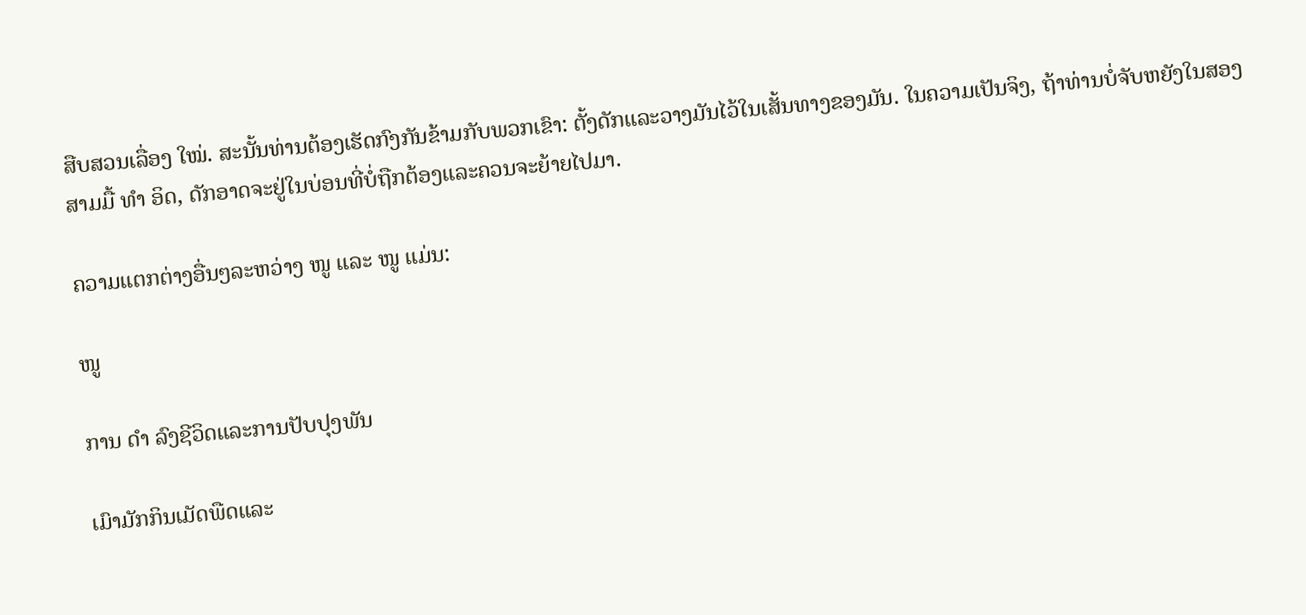ສືບສວນເລື່ອງ ໃໝ່. ສະນັ້ນທ່ານຕ້ອງເຮັດກົງກັນຂ້າມກັບພວກເຂົາ: ຕັ້ງດັກແລະວາງມັນໄວ້ໃນເສັ້ນທາງຂອງມັນ. ໃນຄວາມເປັນຈິງ, ຖ້າທ່ານບໍ່ຈັບຫຍັງໃນສອງສາມມື້ ທຳ ອິດ, ດັກອາດຈະຢູ່ໃນບ່ອນທີ່ບໍ່ຖືກຕ້ອງແລະຄວນຈະຍ້າຍໄປມາ.

ຄວາມແຕກຕ່າງອື່ນໆລະຫວ່າງ ໜູ ແລະ ໜູ ແມ່ນ:

ໜູ

ການ ດຳ ລົງຊີວິດແລະການປັບປຸງພັນ

ເມົາມັກກິນເມັດພືດແລະ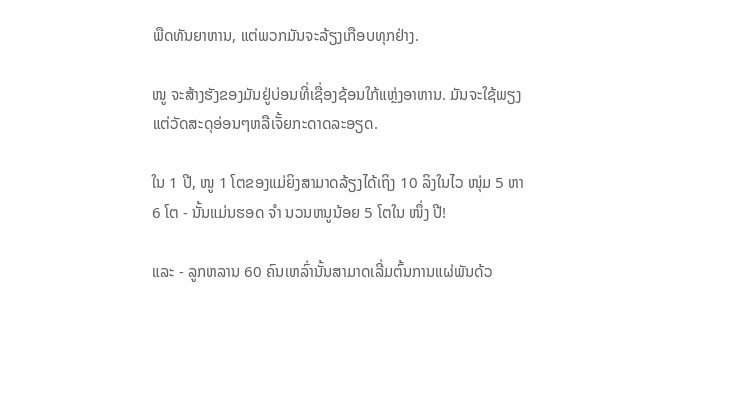ພືດທັນຍາຫານ, ແຕ່ພວກມັນຈະລ້ຽງເກືອບທຸກຢ່າງ.

ໜູ ຈະສ້າງຮັງຂອງມັນຢູ່ບ່ອນທີ່ເຊື່ອງຊ້ອນໃກ້ແຫຼ່ງອາຫານ. ມັນຈະໃຊ້ພຽງແຕ່ວັດສະດຸອ່ອນໆຫລືເຈັ້ຍກະດາດລະອຽດ.

ໃນ 1 ປີ, ໜູ 1 ໂຕຂອງແມ່ຍິງສາມາດລ້ຽງໄດ້ເຖິງ 10 ລິງໃນໄວ ໜຸ່ມ 5 ຫາ 6 ໂຕ - ນັ້ນແມ່ນຮອດ ຈຳ ນວນຫນູນ້ອຍ 5 ໂຕໃນ ໜຶ່ງ ປີ!

ແລະ - ລູກຫລານ 60 ຄົນເຫລົ່ານັ້ນສາມາດເລີ່ມຕົ້ນການແຜ່ພັນດ້ວ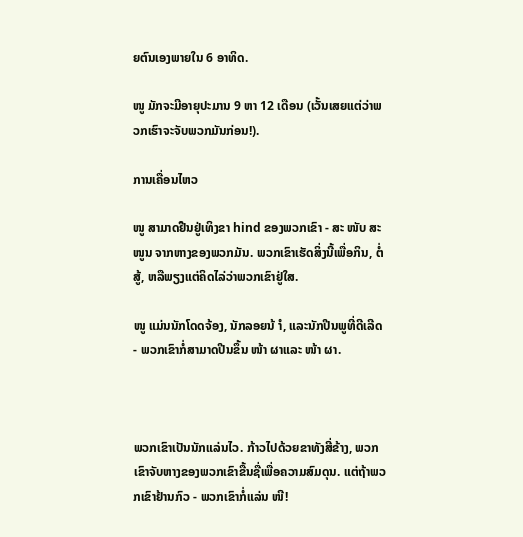ຍຕົນເອງພາຍໃນ 6 ອາທິດ.

ໜູ ມັກຈະມີອາຍຸປະມານ 9 ຫາ 12 ເດືອນ (ເວັ້ນເສຍແຕ່ວ່າພວກເຮົາຈະຈັບພວກມັນກ່ອນ!).

ການເຄື່ອນໄຫວ

ໜູ ສາມາດຢືນຢູ່ເທິງຂາ hind ຂອງພວກເຂົາ - ສະ ໜັບ ສະ ໜູນ ຈາກຫາງຂອງພວກມັນ. ພວກເຂົາເຮັດສິ່ງນີ້ເພື່ອກິນ, ຕໍ່ສູ້, ຫລືພຽງແຕ່ຄິດໄລ່ວ່າພວກເຂົາຢູ່ໃສ.

ໜູ ແມ່ນນັກໂດດຈ້ອງ, ນັກລອຍນ້ ຳ, ແລະນັກປີນພູທີ່ດີເລີດ - ພວກເຂົາກໍ່ສາມາດປີນຂຶ້ນ ໜ້າ ຜາແລະ ໜ້າ ຜາ.



ພວກເຂົາເປັນນັກແລ່ນໄວ. ກ້າວໄປດ້ວຍຂາທັງສີ່ຂ້າງ, ພວກເຂົາຈັບຫາງຂອງພວກເຂົາຂື້ນຊື່ເພື່ອຄວາມສົມດຸນ. ແຕ່ຖ້າພວກເຂົາຢ້ານກົວ - ພວກເຂົາກໍ່ແລ່ນ ໜີ!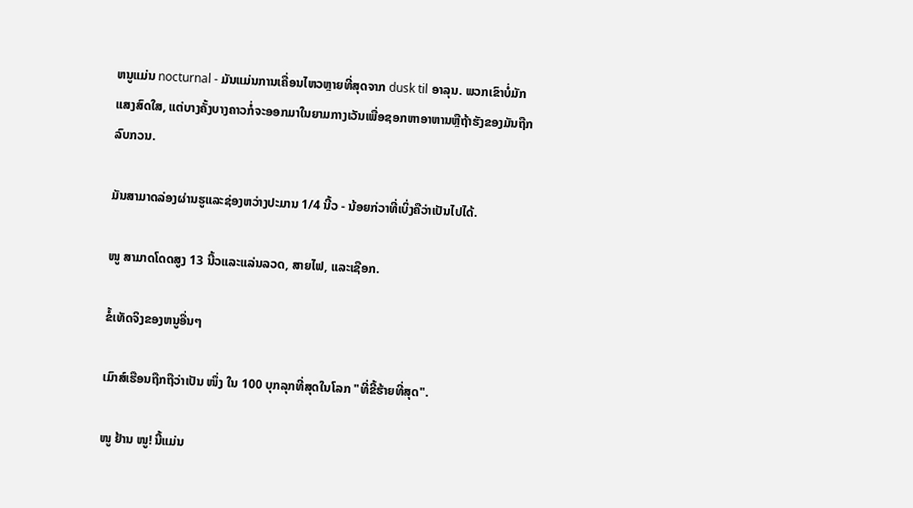ຫນູແມ່ນ nocturnal - ມັນແມ່ນການເຄື່ອນໄຫວຫຼາຍທີ່ສຸດຈາກ dusk til ອາລຸນ. ພວກເຂົາບໍ່ມັກແສງສົດໃສ, ແຕ່ບາງຄັ້ງບາງຄາວກໍ່ຈະອອກມາໃນຍາມກາງເວັນເພື່ອຊອກຫາອາຫານຫຼືຖ້າຮັງຂອງມັນຖືກລົບກວນ.

ມັນສາມາດລ່ອງຜ່ານຮູແລະຊ່ອງຫວ່າງປະມານ 1/4 ນີ້ວ - ນ້ອຍກ່ວາທີ່ເບິ່ງຄືວ່າເປັນໄປໄດ້.

ໜູ ສາມາດໂດດສູງ 13 ນີ້ວແລະແລ່ນລວດ, ສາຍໄຟ, ແລະເຊືອກ.

ຂໍ້ເທັດຈິງຂອງຫນູອື່ນໆ

ເມົາສ໌ເຮືອນຖືກຖືວ່າເປັນ ໜຶ່ງ ໃນ 100 ບຸກລຸກທີ່ສຸດໃນໂລກ "ທີ່ຂີ້ຮ້າຍທີ່ສຸດ".

ໜູ ຢ້ານ ໜູ! ນີ້ແມ່ນ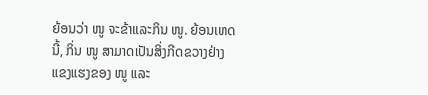ຍ້ອນວ່າ ໜູ ຈະຂ້າແລະກິນ ໜູ. ຍ້ອນເຫດນີ້, ກິ່ນ ໜູ ສາມາດເປັນສິ່ງກີດຂວາງຢ່າງແຂງແຮງຂອງ ໜູ ແລະ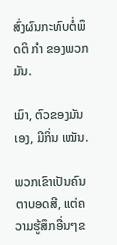ສົ່ງຜົນກະທົບຕໍ່ພຶດຕິ ກຳ ຂອງພວກມັນ.

ເມົາ, ຕົວຂອງມັນເອງ, ມີກິ່ນ ເໝັນ.

ພວກເຂົາເປັນຄົນຕາບອດສີ, ແຕ່ຄວາມຮູ້ສຶກອື່ນໆຂ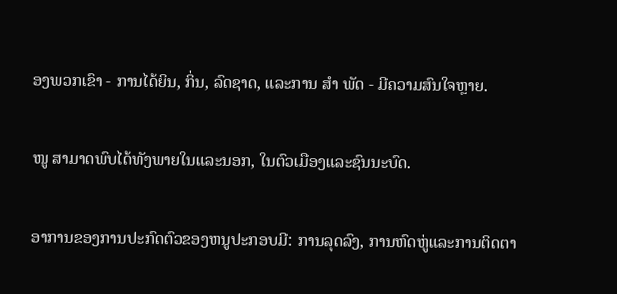ອງພວກເຂົາ - ການໄດ້ຍິນ, ກິ່ນ, ລົດຊາດ, ແລະການ ສຳ ພັດ - ມີຄວາມສົນໃຈຫຼາຍ.

ໜູ ສາມາດພົບໄດ້ທັງພາຍໃນແລະນອກ, ໃນຕົວເມືອງແລະຊົນນະບົດ.

ອາການຂອງການປະກົດຕົວຂອງຫນູປະກອບມີ: ການລຸດລົງ, ການຫົດຫູ່ແລະການຕິດຕາ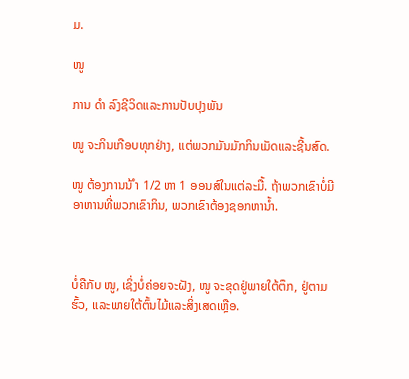ມ.

ໜູ

ການ ດຳ ລົງຊີວິດແລະການປັບປຸງພັນ

ໜູ ຈະກິນເກືອບທຸກຢ່າງ, ແຕ່ພວກມັນມັກກິນເມັດແລະຊີ້ນສົດ.

ໜູ ຕ້ອງການນ້ ຳ 1/2 ຫາ 1 ອອນສ໌ໃນແຕ່ລະມື້. ຖ້າພວກເຂົາບໍ່ມີອາຫານທີ່ພວກເຂົາກິນ, ພວກເຂົາຕ້ອງຊອກຫານໍ້າ.



ບໍ່ຄືກັບ ໜູ, ເຊິ່ງບໍ່ຄ່ອຍຈະຝັງ, ໜູ ຈະຂຸດຢູ່ພາຍໃຕ້ຕຶກ, ຢູ່ຕາມຮົ້ວ, ແລະພາຍໃຕ້ຕົ້ນໄມ້ແລະສິ່ງເສດເຫຼືອ.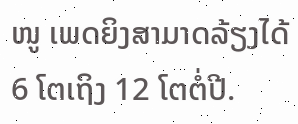ໜູ ເພດຍິງສາມາດລ້ຽງໄດ້ 6 ໂຕເຖິງ 12 ໂຕຕໍ່ປີ.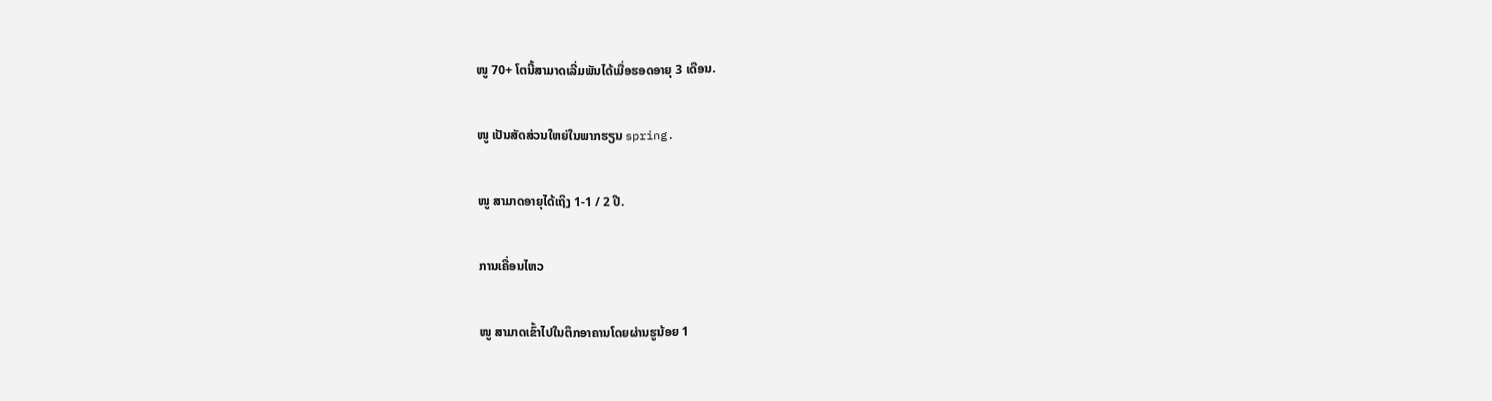ໜູ 70+ ໂຕນີ້ສາມາດເລີ່ມພັນໄດ້ເມື່ອຮອດອາຍຸ 3 ເດືອນ.

ໜູ ເປັນສັດສ່ວນໃຫຍ່ໃນພາກຮຽນ spring.

ໜູ ສາມາດອາຍຸໄດ້ເຖິງ 1-1 / 2 ປີ.

ການເຄື່ອນໄຫວ

ໜູ ສາມາດເຂົ້າໄປໃນຕຶກອາຄານໂດຍຜ່ານຮູນ້ອຍ 1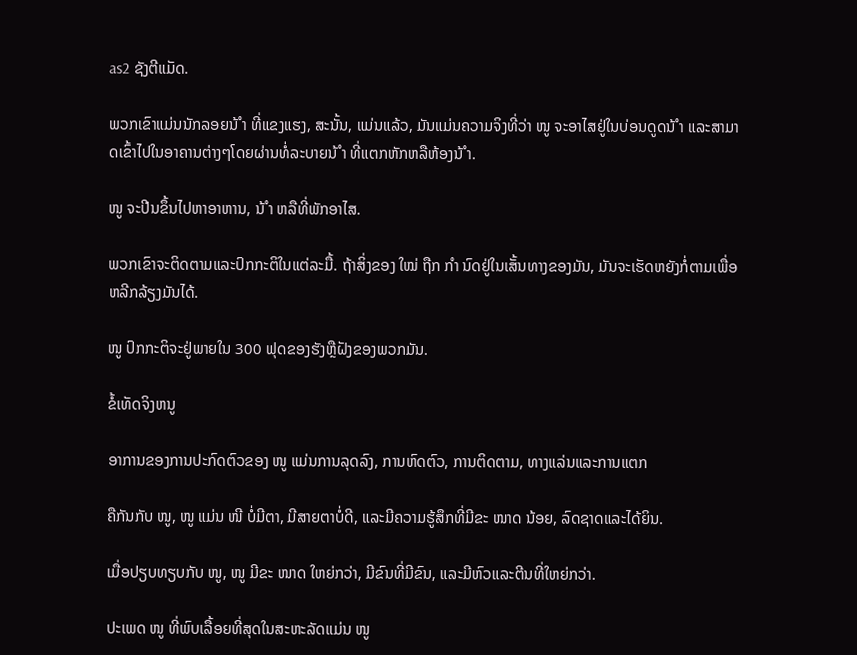as2 ຊັງຕີແມັດ.

ພວກເຂົາແມ່ນນັກລອຍນ້ ຳ ທີ່ແຂງແຮງ, ສະນັ້ນ, ແມ່ນແລ້ວ, ມັນແມ່ນຄວາມຈິງທີ່ວ່າ ໜູ ຈະອາໄສຢູ່ໃນບ່ອນດູດນ້ ຳ ແລະສາມາດເຂົ້າໄປໃນອາຄານຕ່າງໆໂດຍຜ່ານທໍ່ລະບາຍນ້ ຳ ທີ່ແຕກຫັກຫລືຫ້ອງນ້ ຳ.

ໜູ ຈະປີນຂຶ້ນໄປຫາອາຫານ, ນ້ ຳ ຫລືທີ່ພັກອາໄສ.

ພວກເຂົາຈະຕິດຕາມແລະປົກກະຕິໃນແຕ່ລະມື້. ຖ້າສິ່ງຂອງ ໃໝ່ ຖືກ ກຳ ນົດຢູ່ໃນເສັ້ນທາງຂອງມັນ, ມັນຈະເຮັດຫຍັງກໍ່ຕາມເພື່ອຫລີກລ້ຽງມັນໄດ້.

ໜູ ປົກກະຕິຈະຢູ່ພາຍໃນ 300 ຟຸດຂອງຮັງຫຼືຝັງຂອງພວກມັນ.

ຂໍ້ເທັດຈິງຫນູ

ອາການຂອງການປະກົດຕົວຂອງ ໜູ ແມ່ນການລຸດລົງ, ການຫົດຕົວ, ການຕິດຕາມ, ທາງແລ່ນແລະການແຕກ

ຄືກັນກັບ ໜູ, ໜູ ແມ່ນ ໜີ ບໍ່ມີຕາ, ມີສາຍຕາບໍ່ດີ, ແລະມີຄວາມຮູ້ສຶກທີ່ມີຂະ ໜາດ ນ້ອຍ, ລົດຊາດແລະໄດ້ຍິນ.

ເມື່ອປຽບທຽບກັບ ໜູ, ໜູ ມີຂະ ໜາດ ໃຫຍ່ກວ່າ, ມີຂົນທີ່ມີຂົນ, ແລະມີຫົວແລະຕີນທີ່ໃຫຍ່ກວ່າ.

ປະເພດ ໜູ ທີ່ພົບເລື້ອຍທີ່ສຸດໃນສະຫະລັດແມ່ນ ໜູ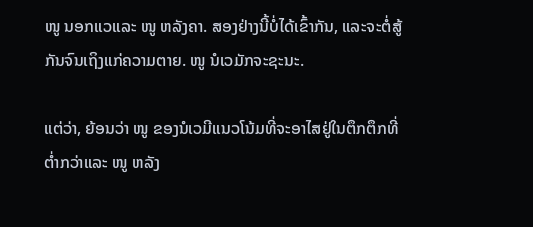ໜູ ນອກແວແລະ ໜູ ຫລັງຄາ. ສອງຢ່າງນີ້ບໍ່ໄດ້ເຂົ້າກັນ, ແລະຈະຕໍ່ສູ້ກັນຈົນເຖິງແກ່ຄວາມຕາຍ. ໜູ ນໍເວມັກຈະຊະນະ.

ແຕ່ວ່າ, ຍ້ອນວ່າ ໜູ ຂອງນໍເວມີແນວໂນ້ມທີ່ຈະອາໄສຢູ່ໃນຕຶກຕຶກທີ່ຕໍ່າກວ່າແລະ ໜູ ຫລັງ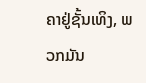ຄາຢູ່ຊັ້ນເທິງ, ພວກມັນ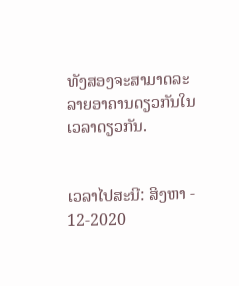ທັງສອງຈະສາມາດລະລາຍອາຄານດຽວກັນໃນເວລາດຽວກັນ.


ເວລາໄປສະນີ: ສິງຫາ - 12-2020